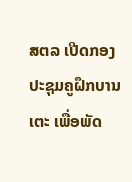ສຕລ ເປີດກອງປະຊຸມຄູຝຶກບານເຕະ ເພື່ອພັດ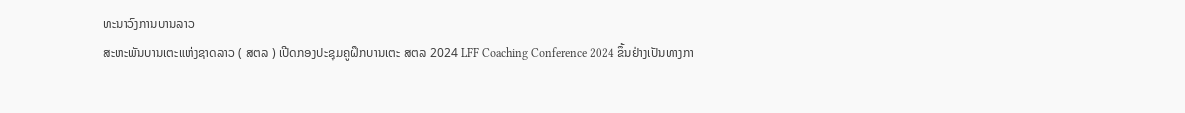ທະນາວົງການບານລາວ
ສະຫະພັນບານເຕະແຫ່ງຊາດລາວ ( ສຕລ ) ເປີດກອງປະຊຸມຄູຝຶກບານເຕະ ສຕລ 2024 LFF Coaching Conference 2024 ຂຶ້ນຢ່າງເປັນທາງກາ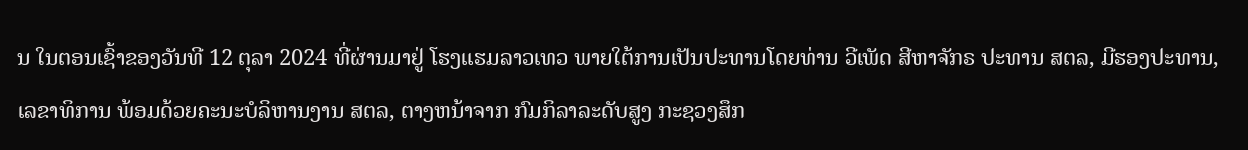ນ ໃນຕອນເຊົ້າຂອງວັນທີ 12 ຕຸລາ 2024 ທີ່ຜ່ານມາຢູ່ ໂຮງແຮມລາວເທວ ພາຍໃຕ້ການເປັນປະທານໂດຍທ່ານ ວີເພັດ ສີຫາຈັກຣ ປະທານ ສຕລ, ມີຮອງປະທານ, ເລຂາທິການ ພ້ອມດ້ວຍຄະນະບໍລິຫານງານ ສຕລ, ຕາງຫນ້າຈາກ ກົມກິລາລະດັບສູງ ກະຊວງສຶກ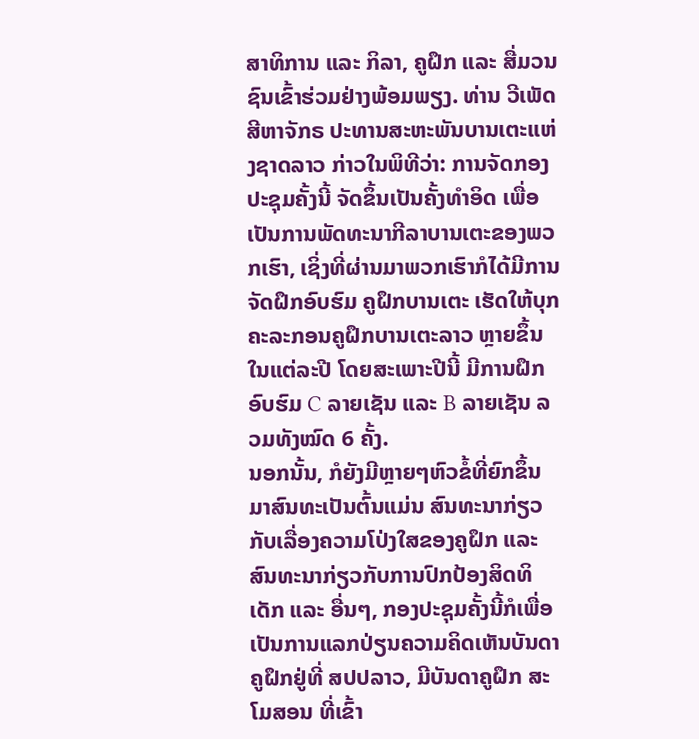ສາທິການ ແລະ ກິລາ, ຄູຝຶກ ແລະ ສື່ມວນຊົນເຂົ້າຮ່ວມຢ່າງພ້ອມພຽງ. ທ່ານ ວີເພັດ ສີຫາຈັກຣ ປະທານສະຫະພັນບານເຕະແຫ່ງຊາດລາວ ກ່າວໃນພິທີວ່າ: ການຈັດກອງປະຊຸມຄັ້ງນີ້ ຈັດຂຶ້ນເປັນຄັ້ງທໍາອິດ ເພື່ອເປັນການພັດທະນາກີລາບານເຕະຂອງພວກເຮົາ, ເຊິ່ງທີ່ຜ່ານມາພວກເຮົາກໍໄດ້ມີການຈັດຝຶກອົບຮົມ ຄູຝຶກບານເຕະ ເຮັດໃຫ້ບຸກຄະລະກອນຄູຝຶກບານເຕະລາວ ຫຼາຍຂຶ້ນໃນແຕ່ລະປີ ໂດຍສະເພາະປີນີ້ ມີການຝຶກອົບຮົມ C ລາຍເຊັນ ແລະ B ລາຍເຊັນ ລວມທັງໝົດ 6 ຄັ້ງ.
ນອກນັ້ນ, ກໍຍັງມີຫຼາຍໆຫົວຂໍ້ທີ່ຍົກຂຶ້ນມາສົນທະເປັນຕົ້ນແມ່ນ ສົນທະນາກ່ຽວກັບເລື່ອງຄວາມໂປ່ງໃສຂອງຄູຝຶກ ແລະ ສົນທະນາກ່ຽວກັບການປົກປ້ອງສິດທິເດັກ ແລະ ອື່ນໆ, ກອງປະຊຸມຄັ້ງນີ້ກໍເພື່ອເປັນການແລກປ່ຽນຄວາມຄິດເຫັນບັນດາຄູຝຶກຢູ່ທີ່ ສປປລາວ, ມີບັນດາຄູຝຶກ ສະໂມສອນ ທີ່ເຂົ້າ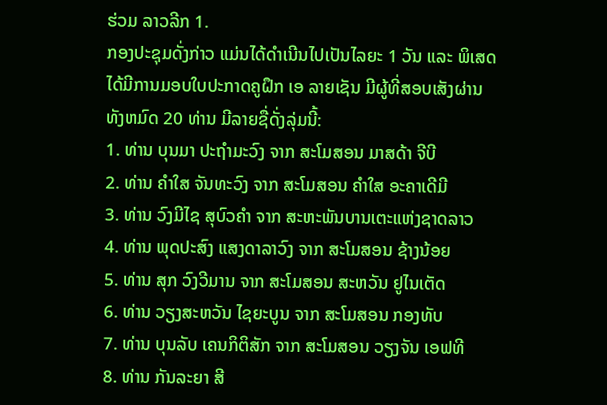ຮ່ວມ ລາວລີກ 1.
ກອງປະຊຸມດັ່ງກ່າວ ແມ່ນໄດ້ດຳເນີນໄປເປັນໄລຍະ 1 ວັນ ແລະ ພິເສດໄດ້ມີການມອບໃບປະກາດຄູຝຶກ ເອ ລາຍເຊັນ ມີຜູ້ທີ່ສອບເສັງຜ່ານທັງຫມົດ 20 ທ່ານ ມີລາຍຊື່ດັ່ງລຸ່ມນີ້:
1. ທ່ານ ບຸນມາ ປະຖໍາມະວົງ ຈາກ ສະໂມສອນ ມາສດ້າ ຈີບີ
2. ທ່ານ ຄໍາໃສ ຈັນທະວົງ ຈາກ ສະໂມສອນ ຄໍາໃສ ອະຄາເດີມີ
3. ທ່ານ ວົງມີໄຊ ສຸບົວຄໍາ ຈາກ ສະຫະພັນບານເຕະແຫ່ງຊາດລາວ
4. ທ່ານ ພຸດປະສົງ ແສງດາລາວົງ ຈາກ ສະໂມສອນ ຊ້າງນ້ອຍ
5. ທ່ານ ສຸກ ວົງວີມານ ຈາກ ສະໂມສອນ ສະຫວັນ ຢູໄນເຕັດ
6. ທ່ານ ວຽງສະຫວັນ ໄຊຍະບູນ ຈາກ ສະໂມສອນ ກອງທັບ
7. ທ່ານ ບຸນລັບ ເຄນກິຕິສັກ ຈາກ ສະໂມສອນ ວຽງຈັນ ເອຟທີ
8. ທ່ານ ກັນລະຍາ ສີ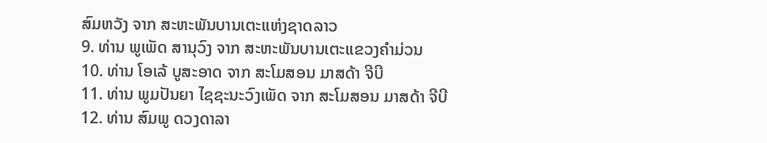ສົມຫວັງ ຈາກ ສະຫະພັນບານເຕະແຫ່ງຊາດລາວ
9. ທ່ານ ພູເພັດ ສານຸວົງ ຈາກ ສະຫະພັນບານເຕະແຂວງຄໍາມ່ວນ
10. ທ່ານ ໂອເລ້ ບູສະອາດ ຈາກ ສະໂມສອນ ມາສດ້າ ຈີບີ
11. ທ່ານ ພູມປັນຍາ ໄຊຊະນະວົງເພັດ ຈາກ ສະໂມສອນ ມາສດ້າ ຈີບີ
12. ທ່ານ ສົມພູ ດວງດາລາ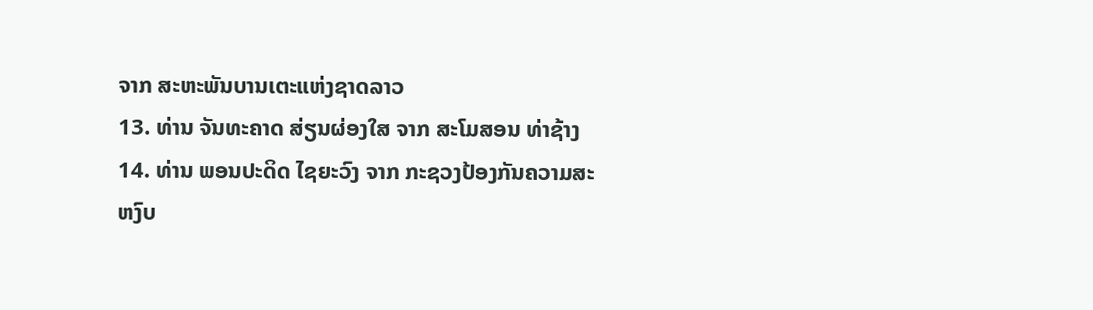ຈາກ ສະຫະພັນບານເຕະແຫ່ງຊາດລາວ
13. ທ່ານ ຈັນທະຄາດ ສ່ຽນຜ່ອງໃສ ຈາກ ສະໂມສອນ ທ່າຊ້າງ
14. ທ່ານ ພອນປະດິດ ໄຊຍະວົງ ຈາກ ກະຊວງປ້ອງກັນຄວາມສະຫງົບ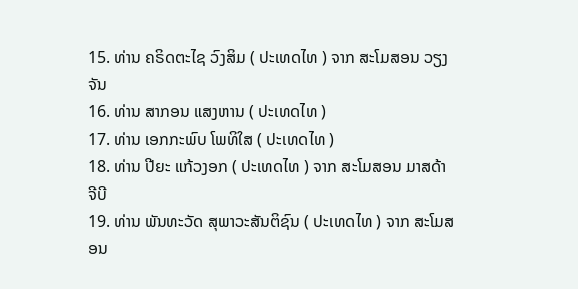15. ທ່ານ ຄຣິດຕະໄຊ ວົງສິມ ( ປະເທດໄທ ) ຈາກ ສະໂມສອນ ວຽງຈັນ
16. ທ່ານ ສາກອນ ແສງຫານ ( ປະເທດໄທ )
17. ທ່ານ ເອກກະພົບ ໂພທິໃສ ( ປະເທດໄທ )
18. ທ່ານ ປີຍະ ແກ້ວງອກ ( ປະເທດໄທ ) ຈາກ ສະໂມສອນ ມາສດ້າ ຈີບີ
19. ທ່ານ ພັນທະວັດ ສຸພາວະສັນຕິຊົນ ( ປະເທດໄທ ) ຈາກ ສະໂມສອນ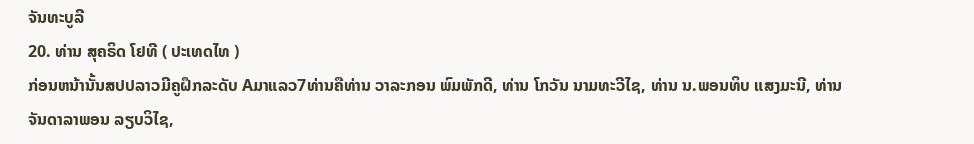ຈັນທະບູລີ
20. ທ່ານ ສຸຄຣິດ ໂຢທີ ( ປະເທດໄທ )
ກ່ອນຫນ້ານັ້ນສປປລາວມີຄູຝຶກລະດັບ Aມາແລວ7ທ່ານຄືທ່ານ ວາລະກອນ ພົມພັກດີ, ທ່ານ ໂກວັນ ນາມທະວີໄຊ, ທ່ານ ນ.ພອນທິບ ແສງມະນີ, ທ່ານ ຈັນດາລາພອນ ລຽບວິໄຊ,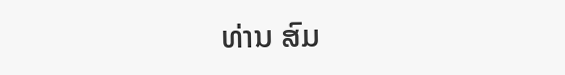ທ່ານ ສົມ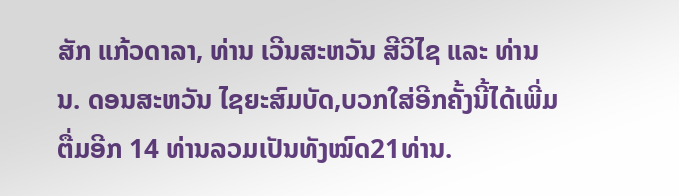ສັກ ແກ້ວດາລາ, ທ່ານ ເວີນສະຫວັນ ສີວິໄຊ ແລະ ທ່ານ ນ. ດອນສະຫວັນ ໄຊຍະສົມບັດ,ບວກໃສ່ອີກຄັ້ງນີ້ໄດ້ເພີ່ມຕື່ມອີກ 14 ທ່ານລວມເປັນທັງໝົດ21ທ່ານ.